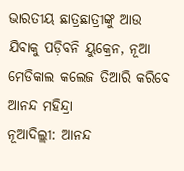ଭାରତୀୟ ଛାତ୍ରଛାତ୍ରୀଙ୍କୁ ଆଉ ଯିବାକୁ ପଡ଼ିବନି ୟୁକ୍ରେନ, ନୂଆ ମେଡିକାଲ କଲେଜ ତିଆରି କରିବେ ଆନନ୍ଦ ମହିନ୍ଦ୍ରା
ନୂଆଦିଲ୍ଲୀ: ଆନନ୍ଦ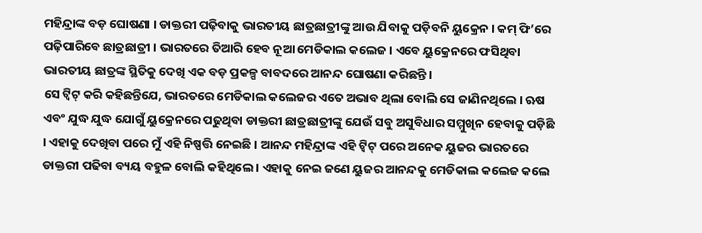ମହିନ୍ଦ୍ରାଙ୍କ ବଡ଼ ଘୋଷଣା । ଡାକ୍ତରୀ ପଢ଼ିବାକୁ ଭାରତୀୟ ଛାତ୍ରଛାତ୍ରୀଙ୍କୁ ଆଉ ଯିବାକୁ ପଡ଼ିବନି ୟୁକ୍ରେନ । କମ୍ ଫି’ରେ ପଢ଼ିପାରିବେ ଛାତ୍ରଛାତ୍ରୀ । ଭାରତରେ ତିଆରି ହେବ ନୂଆ ମେଡିକାଲ କଲେଜ । ଏବେ ୟୁକ୍ରେନରେ ଫସିଥିବା ଭାରତୀୟ ଛାତ୍ରଙ୍କ ସ୍ଥିତିକୁ ଦେଖି ଏକ ବଡ଼ ପ୍ରକଳ୍ପ ବାବଦରେ ଆନନ୍ଦ ଘୋଷଣା କରିଛନ୍ତି ।
ସେ ଟ୍ୱିଟ୍ କରି କହିଛନ୍ତିଯେ, ଭାରତରେ ମେଡିକାଲ କଲେଜର ଏତେ ଅଭାବ ଥିଲା ବୋଲି ସେ ଜାଣିନଥିଲେ । ଋଷ ଏବଂ ଯୁଦ୍ଧ ଯୁଦ୍ଧ ଯୋଗୁଁ ୟୁକ୍ରେନରେ ପଢୁଥିବା ଡାକ୍ତରୀ ଛାତ୍ରଛାତ୍ରୀଙ୍କୁ ଯେଉଁ ସବୁ ଅସୁବିଧାର ସମ୍ମୁଖିନ ହେବାକୁ ପଡ଼ିଛି । ଏହାକୁ ଦେଖିବା ପରେ ମୁଁ ଏହି ନିଷ୍ପତ୍ତି ନେଇଛି । ଆନନ୍ଦ ମହିନ୍ଦ୍ରାଙ୍କ ଏହି ଟ୍ୱିଟ୍ ପରେ ଅନେକ ୟୁଜର ଭାରତରେ ଡାକ୍ତରୀ ପଢିବା ବ୍ୟୟ ବହୁଳ ବୋଲି କହିଥିଲେ । ଏହାକୁ ନେଇ ଜଣେ ୟୁଜର ଆନନ୍ଦକୁ ମେଡିକାଲ କଲେଜ କଲେ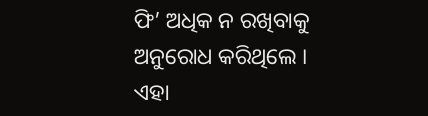ଫି’ ଅଧିକ ନ ରଖିବାକୁ ଅନୁରୋଧ କରିଥିଲେ । ଏହା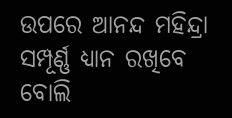ଉପରେ ଆନନ୍ଦ ମହିନ୍ଦ୍ରା ସମ୍ପୂର୍ଣ୍ଣ ଧ୍ୟାନ ରଖିବେ ବୋଲି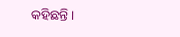କହିଛନ୍ତି ।